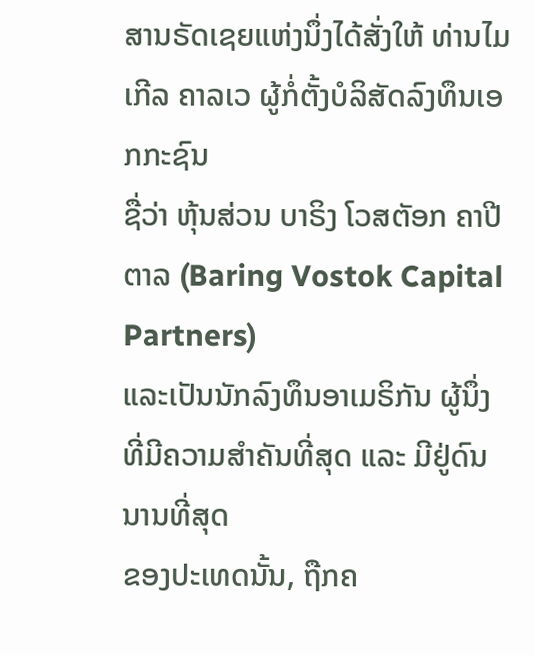ສານຣັດເຊຍແຫ່ງນຶ່ງໄດ້ສັ່ງໃຫ້ ທ່ານໄມເກີລ ຄາລເວ ຜູ້ກໍ່ຕັ້ງບໍລິສັດລົງທຶນເອກກະຊົນ
ຊື່ວ່າ ຫຸ້ນສ່ວນ ບາຣິງ ໂວສຕັອກ ຄາປີຕາລ (Baring Vostok Capital Partners)
ແລະເປັນນັກລົງທຶນອາເມຣິກັນ ຜູ້ນຶ່ງທີ່ມີຄວາມສຳຄັນທີ່ສຸດ ແລະ ມີຢູ່ດົນນານທີ່ສຸດ
ຂອງປະເທດນັ້ນ, ຖືກຄ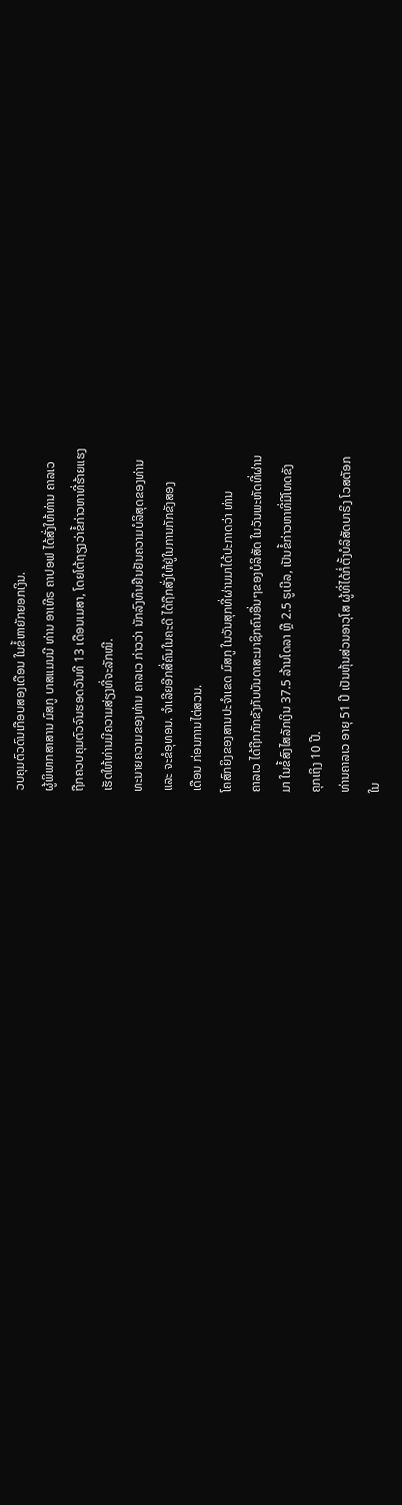ວບຄຸມຕົວດົນເກືອບສອງເດືອນ ໃນຂໍ້ຫາຍັກຍອກເງິນ.
ຜູ້ພິພາກສາສານ ມົສກູ ບາສແມນນີ ທ່ານ ອາເທີຣ ຄາປອຟ ໄດ້ສັ່ງໃຫ້ທ່ານ ຄາລເວ
ຖືກຄວບຄຸມຕົວຈົນຮອດວັນທີ 13 ເດືອນເມສາ, ໂດຍໂຕ້ຖຽງວ່າຂໍ້ກ່າວຫາທີ່ຮ້າຍແຮງ
ເຮັດໃຫ້ທ່ານມີຄວາມສ່ຽງທີ່ຈະລັກໜີ.
ທະນາຍຄວາມຂອງທ່ານ ຄາລເວ ກ່າວວ່າ ນັກລົງທຶນຢືນຢັນຄວາມບໍລິສຸດຂອງທ່ານ
ແລະ ຈະຂໍອຸທອນ. ຈຳເລີຍອີກສີ່ຄົນໃນຄະດີ ໄດ້ຖືກສັ່ງໃຫ້ຢູ່ໃນການກັກຂັງສອງ
ເດືອນ ກ່ອນການໄຕ່ສວນ.
ໂຄສົກຍິງຂອງສານປະຈຳເຂດ ມົສກູ ໃນວັນສຸກທີ່ຜ່ານມາໄດ້ປະກາດວ່າ ທ່ານ
ຄາລເວ ໄດ້ຖືກກັກຂັງກັບບັນດາສະມາຊິກຄົນອື່ນໆຂອງບໍລິສັດ ໃນວັນພະຫັດທີ່ຜ່ານ
ມາ ໃນຂໍ້ສົງໄສລັກເງິນ 37.5 ລ້ານໂດລາ ຫຼື 2.5 ຣູເບີລ, ເປັນຂໍ້ກ່າວຫາທີ່ມີໂທດຂັງ
ຄຸກເຖິງ 10 ປີ.
ທ່ານຄາລເວ ອາຍຸ 51 ປີ ເປັນຫຸ້ນສ່ວນອາວຸໂສ ຜູ້ທີ່ໄດ້ກໍ່ຕັ້ງບໍລິສັດບາຣິງ ໂວສຕັອກ
ໃນ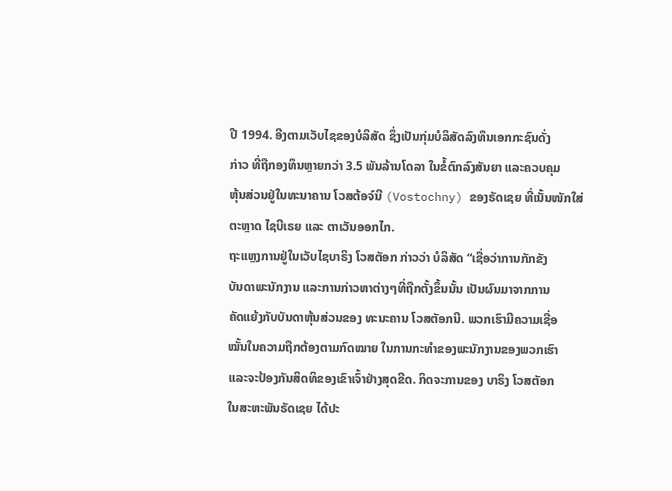ປີ 1994. ອີງຕາມເວັບໄຊຂອງບໍລິສັດ ຊຶ່ງເປັນກຸ່ມບໍລິສັດລົງທຶນເອກກະຊົນດັ່ງ
ກ່າວ ທີ່ຖືກອງທຶນຫຼາຍກວ່າ 3.5 ພັນລ້ານໂດລາ ໃນຂໍ້ຕົກລົງສັນຍາ ແລະຄວບຄຸມ
ຫຸ້ນສ່ວນຢູ່ໃນທະນາຄານ ໂວສຕ້ອຈ໌ນີ (Vostochny) ຂອງຣັດເຊຍ ທີ່ເນັ້ນໜັກໃສ່
ຕະຫຼາດ ໄຊບີເຣຍ ແລະ ຕາເວັນອອກໄກ.
ຖະແຫຼງການຢູ່ໃນເວັບໄຊບາຣິງ ໂວສຕັອກ ກ່າວວ່າ ບໍລິສັດ “ເຊື່ອວ່າການກັກຂັງ
ບັນດາພະນັກງານ ແລະການກ່າວຫາຕ່າງໆທີ່ຖືກຕັ້ງຂຶ້ນນັ້ນ ເປັນຜົນມາຈາກການ
ຄັດແຍ້ງກັບບັນດາຫຸ້ນສ່ວນຂອງ ທະນະຄານ ໂວສຕັອກນີ. ພວກເຮົາມີຄວາມເຊື່ອ
ໝັ້ນໃນຄວາມຖືກຕ້ອງຕາມກົດໝາຍ ໃນການກະທຳຂອງພະນັກງານຂອງພວກເຮົາ
ແລະຈະປ້ອງກັນສິດທິຂອງເຂົາເຈົ້າຢ່າງສຸດຂີດ. ກິດຈະການຂອງ ບາຣິງ ໂວສຕັອກ
ໃນສະຫະພັນຣັດເຊຍ ໄດ້ປະ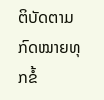ຕິບັດຕາມກົດໝາຍທຸກຂໍ້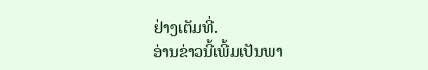ຢ່າງເຕັມທີ່.
ອ່ານຂ່າວນີ້ເພີ້ມເປັນພາ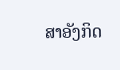ສາອັງກິດ